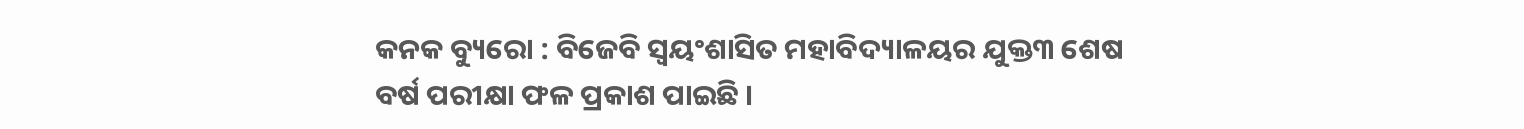କନକ ବ୍ୟୁରୋ : ବିଜେବି ସ୍ୱୟଂଶାସିତ ମହାବିଦ୍ୟାଳୟର ଯୁକ୍ତ୩ ଶେଷ ବର୍ଷ ପରୀକ୍ଷା ଫଳ ପ୍ରକାଶ ପାଇଛି ।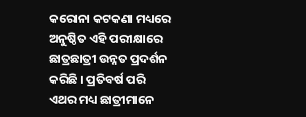କରୋନା କଟକଣା ମଧ୍ୟରେ ଅନୁଷ୍ଠିତ ଏହି ପରୀକ୍ଷାରେ ଛାତ୍ରଛାତ୍ରୀ ଉନ୍ନତ ପ୍ରଦର୍ଶନ କରିଛି । ପ୍ରତିବର୍ଷ ପରି ଏଥର ମଧ୍ୟ ଛାତ୍ରୀମାନେ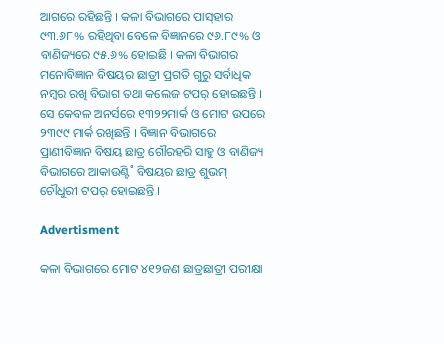ଆଗରେ ରହିଛନ୍ତି । କଳା ବିଭାଗରେ ପାସ୍‌ହାର ୯୩.୬୮% ରହିଥିବା ବେଳେ ବିଜ୍ଞାନରେ ୯୬.୮୯% ଓ ବାଣିଜ୍ୟରେ ୯୫.୬% ହୋଇଛି । କଳା ବିଭାଗର ମନୋବିଜ୍ଞାନ ବିଷୟର ଛାତ୍ରୀ ପ୍ରଗତି ଗୁରୁ ସର୍ବାଧିକ ନମ୍ବର ରଖି ବିଭାଗ ତଥା କଲେଜ ଟପର୍‌ ହୋଇଛନ୍ତି । ସେ କେବଳ ଅନର୍ସରେ ୧୩୨୨ମାର୍କ ଓ ମୋଟ ଉପରେ ୨୩୯୯ ମାର୍କ ରଖିଛନ୍ତି । ବିଜ୍ଞାନ ବିଭାଗରେ ପ୍ରାଣୀବିଜ୍ଞାନ ବିଷୟ ଛାତ୍ର ଗୌରହରି ସାହୁ ଓ ବାଣିଜ୍ୟ ବିଭାଗରେ ଆକାଉଣ୍ଟି˚ ବିଷୟର ଛାତ୍ର ଶୁଭମ୍‌ ଚୌଧୁରୀ ଟପର‌୍‌ ହୋଇଛନ୍ତି ।

Advertisment

କଳା ବିଭାଗରେ ମୋଟ ୪୧୨ଜଣ ଛାତ୍ରଛାତ୍ରୀ ପରୀକ୍ଷା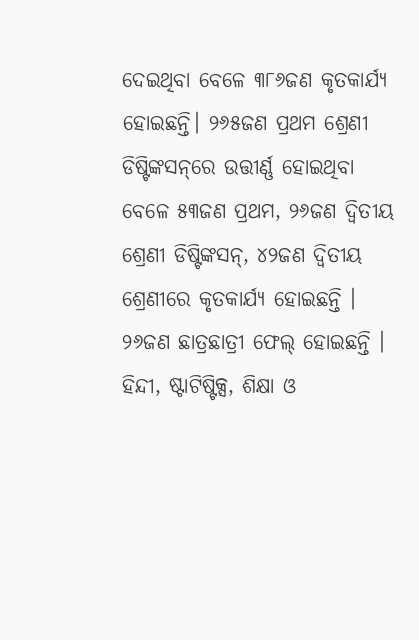ଦେଇଥିବା ବେଳେ ୩୮୬ଜଣ କୃତକାର୍ଯ୍ୟ ହୋଇଛନ୍ତି। ୨୬୫ଜଣ ପ୍ରଥମ ଶ୍ରେଣୀ ଡିଷ୍ଟିଙ୍କସନ୍‌ରେ ଉତ୍ତୀର୍ଣ୍ଣ ହୋଇଥିବା ବେଳେ ୫୩ଜଣ ପ୍ରଥମ, ୨୬ଜଣ ଦ୍ବିତୀୟ ଶ୍ରେଣୀ ଡିଷ୍ଟିଙ୍କସନ୍‌, ୪୨ଜଣ ଦ୍ବିତୀୟ ଶ୍ରେଣୀରେ କୃତକାର୍ଯ୍ୟ ହୋଇଛନ୍ତି । ୨୬ଜଣ ଛାତ୍ରଛାତ୍ରୀ ଫେଲ୍‌ ହୋଇଛନ୍ତି । ହିନ୍ଦୀ, ଷ୍ଟାଟିଷ୍ଟିକ୍ସ, ଶିକ୍ଷା ଓ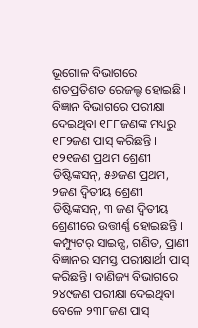ଭୂଗୋଳ ବିଭାଗରେ ଶତପ୍ରତିଶତ ରେଜଲ୍ଟ ହୋଇଛି। ବିଜ୍ଞାନ ବିଭାଗରେ ପରୀକ୍ଷା ଦେଇଥିବା ୧୮୮ଜଣଙ୍କ ମଧ୍ୟରୁ ୧୮୨ଜଣ ପାସ୍‌ କରିଛନ୍ତି । ୧୨୧ଜଣ ପ୍ରଥମ ଶ୍ରେଣୀ ଡିଷ୍ଟିଙ୍କସନ୍‌, ୫୬ଜଣ ପ୍ରଥମ, ୨ଜଣ ଦ୍ବିତୀୟ ଶ୍ରେଣୀ ଡିଷ୍ଟିଙ୍କସନ୍‌, ୩ ଜଣ ଦ୍ବିତୀୟ ଶ୍ରେଣୀରେ ଉତ୍ତୀର୍ଣ୍ଣ ହୋଇଛନ୍ତି । କମ୍ପ୍ୟୁଟର୍‌ ସାଇନ୍ସ, ଗଣିତ, ପ୍ରାଣୀ ବିଜ୍ଞାନର ସମସ୍ତ ପରୀକ୍ଷାର୍ଥୀ ପାସ୍‌ କରିଛନ୍ତି। ବାଣିଜ୍ୟ ବିଭାଗରେ ୨୪୯ଜଣ ପରୀକ୍ଷା ଦେଇଥିବା ବେଳେ ୨୩୮ଜଣ ପାସ୍‌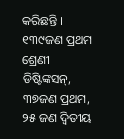କରିଛନ୍ତି । ୧୩୯ଜଣ ପ୍ରଥମ ଶ୍ରେଣୀ ଡିଷ୍ଟିଙ୍କସନ୍‌, ୩୭ଜଣ ପ୍ରଥମ, ୨୫ ଜଣ ଦ୍ବିତୀୟ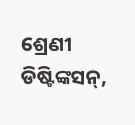ଶ୍ରେଣୀ ଡିଷ୍ଟିଙ୍କସନ୍‌,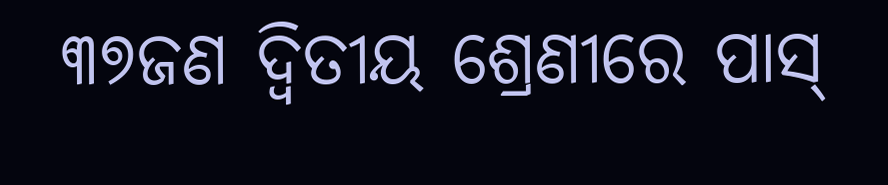୩୭ଜଣ ଦ୍ବିତୀୟ ଶ୍ରେଣୀରେ ପାସ୍‌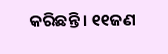କରିଛନ୍ତି । ୧୧ଜଣ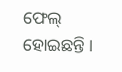ଫେଲ୍‌ ହୋଇଛନ୍ତି ।